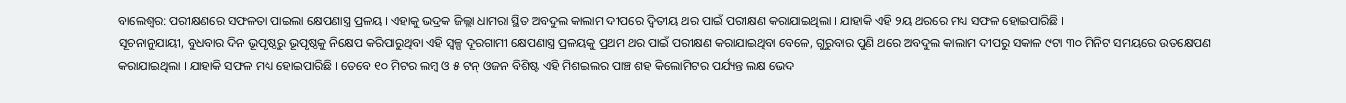ବାଲେଶ୍ୱର: ପରୀକ୍ଷଣରେ ସଫଳତା ପାଇଲା କ୍ଷେପଣାସ୍ତ୍ର ପ୍ରଳୟ । ଏହାକୁ ଭଦ୍ରକ ଜିଲ୍ଲା ଧାମରା ସ୍ଥିତ ଅବଦୁଲ କାଲାମ ଦୀପରେ ଦ୍ୱିତୀୟ ଥର ପାଇଁ ପରୀକ୍ଷଣ କରାଯାଇଥିଲା । ଯାହାକି ଏହି ୨ୟ ଥରରେ ମଧ୍ୟ ସଫଳ ହୋଇପାରିଛି ।
ସୂଚନାନୁଯାୟୀ, ବୁଧବାର ଦିନ ଭୂପୃଷ୍ଠରୁ ଭୂପୃଷ୍ଠକୁ ନିକ୍ଷେପ କରିପାରୁଥିବା ଏହି ସ୍ୱଳ୍ପ ଦୂରଗାମୀ କ୍ଷେପଣାସ୍ତ୍ର ପ୍ରଳୟକୁ ପ୍ରଥମ ଥର ପାଇଁ ପରୀକ୍ଷଣ କରାଯାଇଥିବା ବେଳେ, ଗୁରୁବାର ପୁଣି ଥରେ ଅବଦୁଲ କାଲାମ ଦୀପରୁ ସକାଳ ୯ଟା ୩୦ ମିନିଟ ସମୟରେ ଉତକ୍ଷେପଣ କରାଯାଇଥିଲା । ଯାହାକି ସଫଳ ମଧ୍ୟ ହୋଇପାରିଛି । ତେବେ ୧୦ ମିଟର ଲମ୍ବ ଓ ୫ ଟନ୍ ଓଜନ ବିଶିଷ୍ଟ ଏହି ମିଶଇଲର ପାଞ୍ଚ ଶହ କିଲୋମିଟର ପର୍ଯ୍ୟନ୍ତ ଲକ୍ଷ ଭେଦ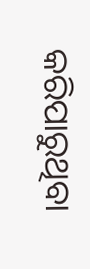କରିପାରୁଥିବା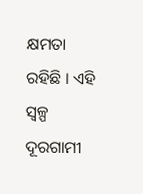କ୍ଷମତା ରହିଛି । ଏହି ସ୍ୱଳ୍ପ ଦୂରଗାମୀ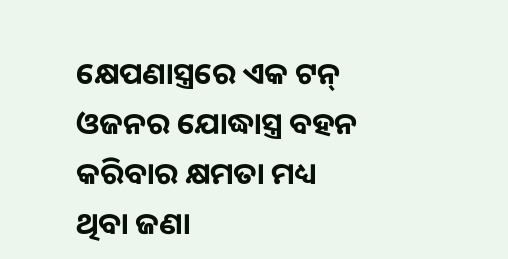କ୍ଷେପଣାସ୍ତ୍ରରେ ଏକ ଟନ୍ ଓଜନର ଯୋଦ୍ଧାସ୍ତ୍ର ବହନ କରିବାର କ୍ଷମତା ମଧ୍ୟ ଥିବା ଜଣା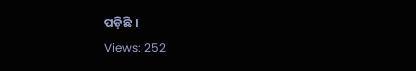ପଡ଼ିଛି ।
Views: 252